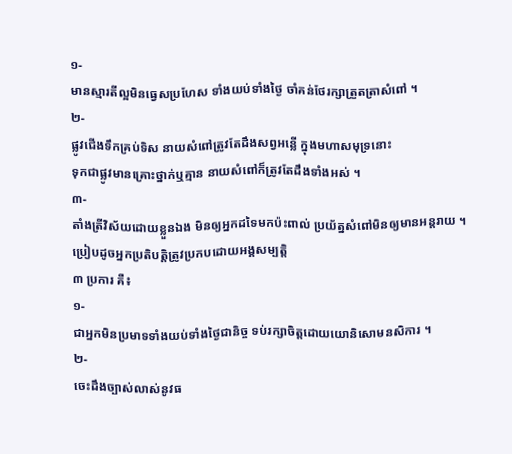១-
មានស្មារតីល្អមិនធ្វេសប្រហែស ទាំងយប់ទាំងថ្ងៃ ចាំគន់ថែរក្សាត្រួតត្រាសំពៅ ។
២-
ផ្លូវជើងទឹកគ្រប់ទិស នាយសំពៅត្រូវតែដឹងសព្វអន្លើ ក្នុងមហាសមុទ្រនោះ
ទុកជាផ្លូវមានគ្រោះថ្នាក់ឬគ្មាន នាយសំពៅក៏ត្រូវតែដឹងទាំងអស់ ។
៣-
តាំងត្រីវិស័យដោយខ្លួនឯង មិនឲ្យអ្នកដទៃមកប៉ះពាល់ ប្រយ័ត្នសំពៅមិនឲ្យមានអន្តរាយ ។
ប្រៀបដូចអ្នកប្រតិបត្តិត្រូវប្រកបដោយអង្គសម្បត្តិ
៣ ប្រការ គឺ៖
១-
ជាអ្នកមិនប្រមាទទាំងយប់ទាំងថ្ងៃជានិច្ច ទប់រក្សាចិត្តដោយយោនិសោមនសិការ ។
២-
ចេះដឹងច្បាស់លាស់នូវធ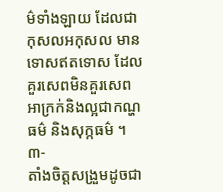ម៌ទាំងឡាយ ដែលជាកុសលអកុសល មានទោសឥតទោស ដែលគួរសេពមិនគួរសេព
អាក្រក់និងល្អជាកណ្ហធម៌ និងសុក្កធម៌ ។
៣-
តាំងចិត្តសង្រួមដូចជា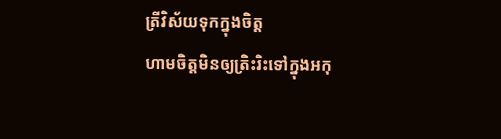ត្រីវិស័យទុកក្នុងចិត្ត
ហាមចិត្តមិនឲ្យត្រិះរិះទៅក្នុងអកុ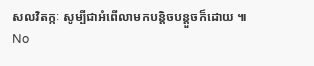សលវិតក្កៈ សូម្បីជាអំពើលាមកបន្តិចបន្តួចក៏ដោយ ៕
No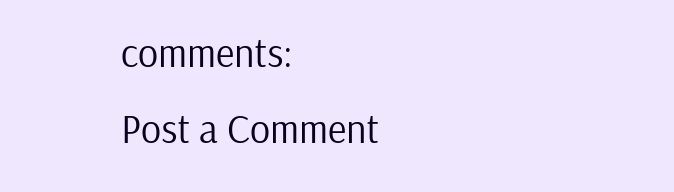comments:
Post a Comment